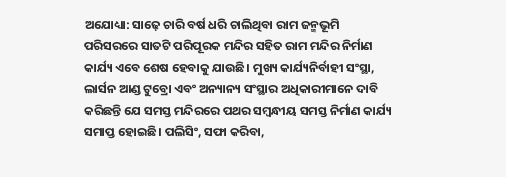ଅଯୋଧ୍ୟା: ସାଢ଼େ ଚାରି ବର୍ଷ ଧରି ଚାଲିଥିବା ରାମ ଜନ୍ମଭୂମି ପରିସରରେ ସାତଟି ପରିପୂରକ ମନ୍ଦିର ସହିତ ରାମ ମନ୍ଦିର ନିର୍ମାଣ କାର୍ଯ୍ୟ ଏବେ ଶେଷ ହେବାକୁ ଯାଉଛି। ମୁଖ୍ୟ କାର୍ଯ୍ୟନିର୍ବାହୀ ସଂସ୍ଥା, ଲାର୍ସନ ଆଣ୍ଡ ଟୁବ୍ରୋ ଏବଂ ଅନ୍ୟାନ୍ୟ ସଂସ୍ଥାର ଅଧିକାରୀମାନେ ଦାବି କରିଛନ୍ତି ଯେ ସମସ୍ତ ମନ୍ଦିରରେ ପଥର ସମ୍ବନ୍ଧୀୟ ସମସ୍ତ ନିର୍ମାଣ କାର୍ଯ୍ୟ ସମାପ୍ତ ହୋଇଛି। ପଲିସିଂ, ସଫା କରିବା,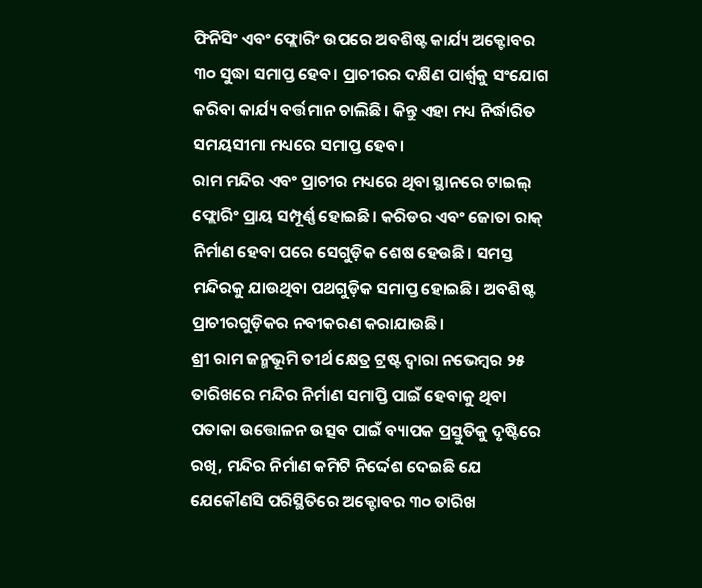ଫିନିସିଂ ଏବଂ ଫ୍ଲୋରିଂ ଉପରେ ଅବଶିଷ୍ଟ କାର୍ଯ୍ୟ ଅକ୍ଟୋବର ୩୦ ସୁଦ୍ଧା ସମାପ୍ତ ହେବ। ପ୍ରାଚୀରର ଦକ୍ଷିଣ ପାର୍ଶ୍ୱକୁ ସଂଯୋଗ କରିବା କାର୍ଯ୍ୟ ବର୍ତ୍ତମାନ ଚାଲିଛି। କିନ୍ତୁ ଏହା ମଧ୍ୟ ନିର୍ଦ୍ଧାରିତ ସମୟସୀମା ମଧ୍ୟରେ ସମାପ୍ତ ହେବ।
ରାମ ମନ୍ଦିର ଏବଂ ପ୍ରାଚୀର ମଧ୍ୟରେ ଥିବା ସ୍ଥାନରେ ଟାଇଲ୍ ଫ୍ଲୋରିଂ ପ୍ରାୟ ସମ୍ପୂର୍ଣ୍ଣ ହୋଇଛି। କରିଡର ଏବଂ ଜୋତା ରାକ୍ ନିର୍ମାଣ ହେବା ପରେ ସେଗୁଡ଼ିକ ଶେଷ ହେଉଛି। ସମସ୍ତ ମନ୍ଦିରକୁ ଯାଉଥିବା ପଥଗୁଡ଼ିକ ସମାପ୍ତ ହୋଇଛି। ଅବଶିଷ୍ଟ ପ୍ରାଚୀରଗୁଡ଼ିକର ନବୀକରଣ କରାଯାଉଛି।
ଶ୍ରୀ ରାମ ଜନ୍ମଭୂମି ତୀର୍ଥ କ୍ଷେତ୍ର ଟ୍ରଷ୍ଟ ଦ୍ୱାରା ନଭେମ୍ବର ୨୫ ତାରିଖରେ ମନ୍ଦିର ନିର୍ମାଣ ସମାପ୍ତି ପାଇଁ ହେବାକୁ ଥିବା ପତାକା ଉତ୍ତୋଳନ ଉତ୍ସବ ପାଇଁ ବ୍ୟାପକ ପ୍ରସ୍ତୁତିକୁ ଦୃଷ୍ଟିରେ ରଖି, ମନ୍ଦିର ନିର୍ମାଣ କମିଟି ନିର୍ଦ୍ଦେଶ ଦେଇଛି ଯେ ଯେକୌଣସି ପରିସ୍ଥିତିରେ ଅକ୍ଟୋବର ୩୦ ତାରିଖ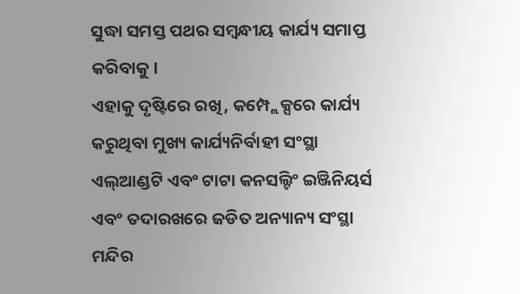ସୁଦ୍ଧା ସମସ୍ତ ପଥର ସମ୍ବନ୍ଧୀୟ କାର୍ଯ୍ୟ ସମାପ୍ତ କରିବାକୁ।
ଏହାକୁ ଦୃଷ୍ଟିରେ ରଖି, କମ୍ପ୍ଲେକ୍ସରେ କାର୍ଯ୍ୟ କରୁଥିବା ମୁଖ୍ୟ କାର୍ଯ୍ୟନିର୍ବାହୀ ସଂସ୍ଥା ଏଲ୍ଆଣ୍ଡଟି ଏବଂ ଟାଟା କନସଲ୍ଟିଂ ଇଞ୍ଜିନିୟର୍ସ ଏବଂ ତଦାରଖରେ ଜଡିତ ଅନ୍ୟାନ୍ୟ ସଂସ୍ଥା ମନ୍ଦିର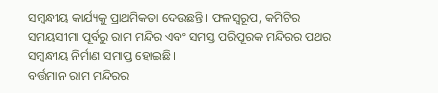ସମ୍ବନ୍ଧୀୟ କାର୍ଯ୍ୟକୁ ପ୍ରାଥମିକତା ଦେଉଛନ୍ତି। ଫଳସ୍ୱରୂପ, କମିଟିର ସମୟସୀମା ପୂର୍ବରୁ ରାମ ମନ୍ଦିର ଏବଂ ସମସ୍ତ ପରିପୂରକ ମନ୍ଦିରର ପଥର ସମ୍ବନ୍ଧୀୟ ନିର୍ମାଣ ସମାପ୍ତ ହୋଇଛି।
ବର୍ତ୍ତମାନ ରାମ ମନ୍ଦିରର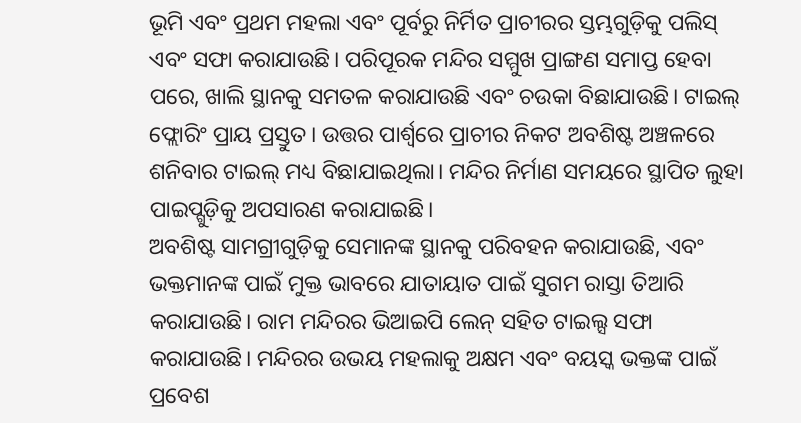ଭୂମି ଏବଂ ପ୍ରଥମ ମହଲା ଏବଂ ପୂର୍ବରୁ ନିର୍ମିତ ପ୍ରାଚୀରର ସ୍ତମ୍ଭଗୁଡ଼ିକୁ ପଲିସ୍ ଏବଂ ସଫା କରାଯାଉଛି। ପରିପୂରକ ମନ୍ଦିର ସମ୍ମୁଖ ପ୍ରାଙ୍ଗଣ ସମାପ୍ତ ହେବା ପରେ, ଖାଲି ସ୍ଥାନକୁ ସମତଳ କରାଯାଉଛି ଏବଂ ଚଉକା ବିଛାଯାଉଛି। ଟାଇଲ୍ ଫ୍ଲୋରିଂ ପ୍ରାୟ ପ୍ରସ୍ତୁତ। ଉତ୍ତର ପାର୍ଶ୍ୱରେ ପ୍ରାଚୀର ନିକଟ ଅବଶିଷ୍ଟ ଅଞ୍ଚଳରେ ଶନିବାର ଟାଇଲ୍ ମଧ୍ୟ ବିଛାଯାଇଥିଲା। ମନ୍ଦିର ନିର୍ମାଣ ସମୟରେ ସ୍ଥାପିତ ଲୁହା ପାଇପ୍ଗୁଡ଼ିକୁ ଅପସାରଣ କରାଯାଇଛି।
ଅବଶିଷ୍ଟ ସାମଗ୍ରୀଗୁଡ଼ିକୁ ସେମାନଙ୍କ ସ୍ଥାନକୁ ପରିବହନ କରାଯାଉଛି, ଏବଂ ଭକ୍ତମାନଙ୍କ ପାଇଁ ମୁକ୍ତ ଭାବରେ ଯାତାୟାତ ପାଇଁ ସୁଗମ ରାସ୍ତା ତିଆରି କରାଯାଉଛି। ରାମ ମନ୍ଦିରର ଭିଆଇପି ଲେନ୍ ସହିତ ଟାଇଲ୍ସ ସଫା କରାଯାଉଛି। ମନ୍ଦିରର ଉଭୟ ମହଲାକୁ ଅକ୍ଷମ ଏବଂ ବୟସ୍କ ଭକ୍ତଙ୍କ ପାଇଁ ପ୍ରବେଶ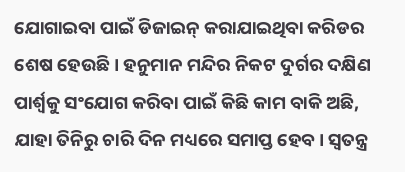ଯୋଗାଇବା ପାଇଁ ଡିଜାଇନ୍ କରାଯାଇଥିବା କରିଡର ଶେଷ ହେଉଛି। ହନୁମାନ ମନ୍ଦିର ନିକଟ ଦୁର୍ଗର ଦକ୍ଷିଣ ପାର୍ଶ୍ୱକୁ ସଂଯୋଗ କରିବା ପାଇଁ କିଛି କାମ ବାକି ଅଛି, ଯାହା ତିନିରୁ ଚାରି ଦିନ ମଧ୍ୟରେ ସମାପ୍ତ ହେବ। ସ୍ୱତନ୍ତ୍ର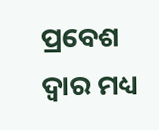ପ୍ରବେଶ ଦ୍ୱାର ମଧ୍ୟ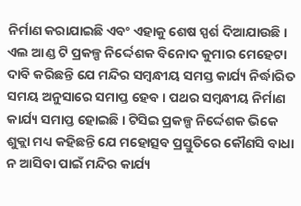ନିର୍ମାଣ କରାଯାଇଛି ଏବଂ ଏହାକୁ ଶେଷ ସ୍ପର୍ଶ ଦିଆଯାଉଛି।
ଏଲ ଆଣ୍ଡ ଟି ପ୍ରକଳ୍ପ ନିର୍ଦ୍ଦେଶକ ବିନୋଦ କୁମାର ମେହେଟା ଦାବି କରିଛନ୍ତି ଯେ ମନ୍ଦିର ସମ୍ବନ୍ଧୀୟ ସମସ୍ତ କାର୍ଯ୍ୟ ନିର୍ଦ୍ଧାରିତ ସମୟ ଅନୁସାରେ ସମାପ୍ତ ହେବ। ପଥର ସମ୍ବନ୍ଧୀୟ ନିର୍ମାଣ କାର୍ଯ୍ୟ ସମାପ୍ତ ହୋଇଛି। ଟିସିଇ ପ୍ରକଳ୍ପ ନିର୍ଦ୍ଦେଶକ ଭିକେ ଶୁକ୍ଲା ମଧ୍ୟ କହିଛନ୍ତି ଯେ ମହୋତ୍ସବ ପ୍ରସ୍ତୁତିରେ କୌଣସି ବାଧା ନ ଆସିବା ପାଇଁ ମନ୍ଦିର କାର୍ଯ୍ୟ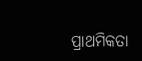ପ୍ରାଥମିକତା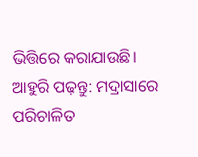ଭିତ୍ତିରେ କରାଯାଉଛି।
ଆହୁରି ପଢ଼ନ୍ତୁ: ମଦ୍ରାସାରେ ପରିଚାଳିତ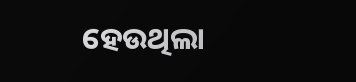ହେଉଥିଲା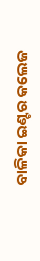ବାଳିକା ଇଣ୍ଟର କଲେଜ